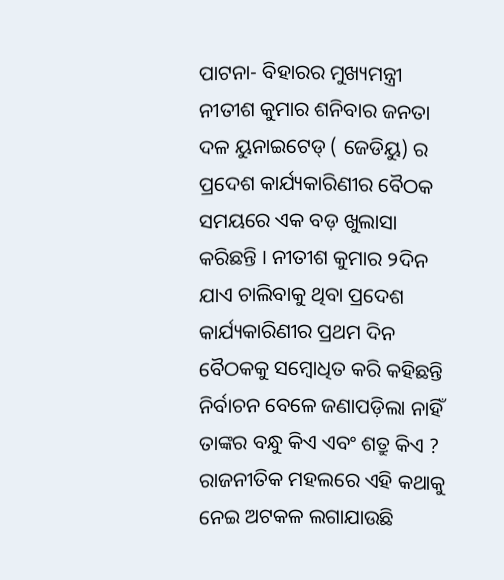ପାଟନା- ବିହାରର ମୁଖ୍ୟମନ୍ତ୍ରୀ ନୀତୀଶ କୁମାର ଶନିବାର ଜନତା ଦଳ ୟୁନାଇଟେଡ୍ ( ଜେଡିୟୁ) ର ପ୍ରଦେଶ କାର୍ଯ୍ୟକାରିଣୀର ବୈଠକ ସମୟରେ ଏକ ବଡ଼ ଖୁଲାସା କରିଛନ୍ତି । ନୀତୀଶ କୁମାର ୨ଦିନ ଯାଏ ଚାଲିବାକୁ ଥିବା ପ୍ରଦେଶ କାର୍ଯ୍ୟକାରିଣୀର ପ୍ରଥମ ଦିନ ବୈଠକକୁ ସମ୍ୱୋଧିତ କରି କହିଛନ୍ତି ନିର୍ବାଚନ ବେଳେ ଜଣାପଡ଼ିଲା ନାହିଁ ତାଙ୍କର ବନ୍ଧୁ କିଏ ଏବଂ ଶତ୍ରୁ କିଏ ?
ରାଜନୀତିକ ମହଲରେ ଏହି କଥାକୁ ନେଇ ଅଟକଳ ଲଗାଯାଉଛି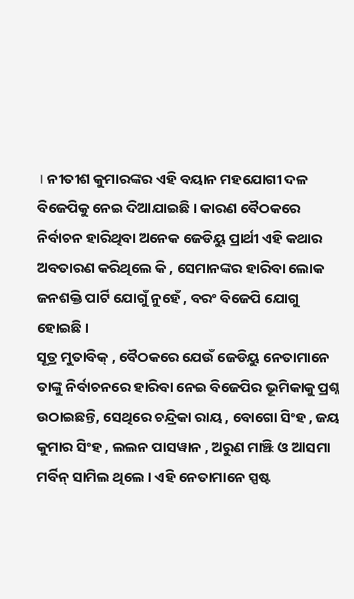। ନୀତୀଶ କୁମାରଙ୍କର ଏହି ବୟାନ ମହଯୋଗୀ ଦଳ ବିଜେପିକୁ ନେଇ ଦିଆଯାଇଛି । କାରଣ ବୈଠକରେ ନିର୍ବାଚନ ହାରିଥିବା ଅନେକ ଜେଡିୟୁ ପ୍ରାର୍ଥୀ ଏହି କଥାର ଅବତାରଣ କରିଥିଲେ କି , ସେମାନଙ୍କର ହାରିବା ଲୋକ ଜନଶକ୍ତି ପାର୍ଟି ଯୋଗୁଁ ନୁହେଁ , ବରଂ ବିଜେପି ଯୋଗୁ ହୋଇଛି ।
ସୂତ୍ର ମୁତାବିକ୍ , ବୈଠକରେ ଯେଉଁ ଜେଡିୟୁ ନେତାମାନେ ତାଙ୍କୁ ନିର୍ବାଚନରେ ହାରିବା ନେଇ ବିଜେପିର ଭୂମିକାକୁ ପ୍ରଶ୍ନ ଉଠାଇଛନ୍ତି, ସେଥିରେ ଚନ୍ଦ୍ରିକା ରାୟ , ବୋଗୋ ସିଂହ , ଜୟ କୁମାର ସିଂହ , ଲଲନ ପାସୱାନ , ଅରୁଣ ମାଞ୍ଝି ଓ ଆସମା ମର୍ବିନ୍ ସାମିଲ ଥିଲେ । ଏହି ନେତାମାନେ ସ୍ପଷ୍ଟ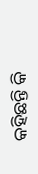କହିଛନ୍ତି କି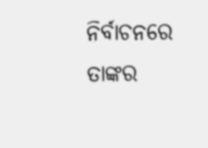ନିର୍ବାଚନରେ ତାଙ୍କର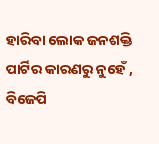ହାରିବା ଲୋକ ଜନଶକ୍ତି ପାର୍ଟିର କାରଣରୁ ନୁହେଁ , ବିଜେପି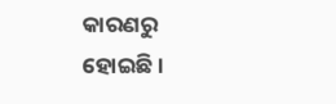କାରଣରୁ ହୋଇଛି ।